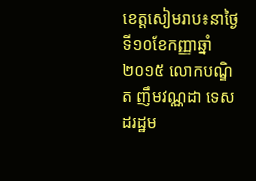ខេត្តសៀមរាប៖នាថ្ងៃទី១០ខែកញ្ញាឆ្នាំ២០១៥ លោកបណ្ឌិត ញឹមវណ្ណដា ទេសដរដ្ឋម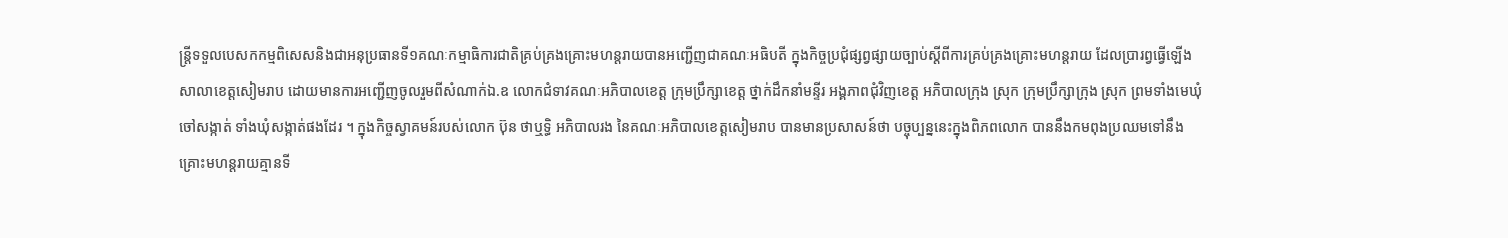ន្ត្រីទទួលបេសកកម្មពិសេសនិងជាអនុប្រធានទី១គណៈកម្មាធិការជាតិគ្រប់គ្រងគ្រោះមហន្តរាយបានអញ្ជើញជាគណៈអធិបតី ក្នុងកិច្ចប្រជុំផ្សព្វផ្សាយច្បាប់ស្ដីពីការគ្រប់គ្រងគ្រោះមហន្តរាយ ដែលប្រារព្វធ្វើឡើងសាលាខេត្តសៀមរាប ដោយមានការអញ្ជើញចូលរួមពីសំណាក់ឯ.ឧ លោកជំទាវគណៈអភិបាលខេត្ត ក្រុមប្រឹក្សាខេត្ត ថ្នាក់ដឹកនាំមន្ទីរ អង្គភាពជុំវិញខេត្ត អភិបាលក្រុង ស្រុក ក្រុមប្រឹក្សាក្រុង ស្រុក ព្រមទាំងមេឃុំ ចៅសង្កាត់ ទាំងឃុំសង្កាត់ផងដែរ ។ ក្នុងកិច្ចស្វាគមន៍របស់លោក ប៊ុន ថាឬទ្ធិ អភិបាលរង នៃគណៈអភិបាលខេត្តសៀមរាប បានមានប្រសាសន៍ថា បច្ចុប្បន្ននេះក្នុងពិភពលោក បាននឹងកមពុងប្រឈមទៅនឹងគ្រោះមហន្តរាយគ្មានទី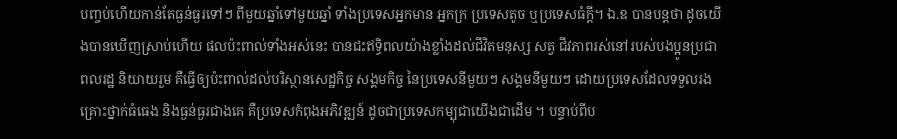បញ្ចប់ហើយកាន់តែធ្ងន់ធ្ងរទៅៗ ពីមួយឆ្នាំទៅមួយឆ្នាំ ទាំងប្រទេសអ្នកមាន អ្នកក្រ ប្រទេសតូច ឬប្រទេសធំក្ដី។ ឯ.ឧ បានបន្តថា ដូចយើងបានឃើញស្រាប់ហើយ ផលប៉ះពាល់ទាំងអស់នេះ បានជះឥទ្ធិពលយ៉ាងខ្លាំងដល់ជីវិតមនុស្ស សត្វ ជីវភាពរស់នៅរបស់បងប្អូនប្រជាពលរដ្ឋ និយាយរួម គឺធ្វើឲ្យប៉ះពាល់ដល់បរិស្ថានសេដ្ឋកិច្ច សង្គមកិច្ច នៃប្រទេសនីមួយៗ សង្គមនីមួយៗ ដោយប្រទេសដែលទទួលរងគ្រោះថ្នាក់ធំធេង និងធ្ងន់ធ្ងរជាងគេ គឺប្រទេសកំពុងអភិវឌ្ឍន៍ ដូចជាប្រទេសកម្បុជាយើងជាដើម ។ បន្ទាប់ពីប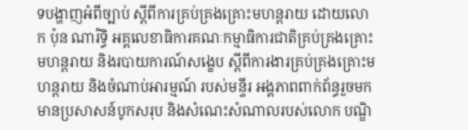ទបង្ហាញអំពីច្បាប់ ស្ដីពីការគ្រប់គ្រងគ្រោះមហន្តរាយ ដោយលោក ប៉ុន ណារិទ្ធិ អគ្គលេខាធិការគណៈកម្មាធិការជាតិគ្រប់គ្រងគ្រោះមហន្តរាយ និងរបាយការណ៍សង្ខេប ស្ដីពីការងារគ្រប់គ្រងគ្រោះមហន្តរាយ និងចំណាប់អារម្មណ៍ របស់មន្ទីរ អង្គភាពពាក់ព័ន្ធរួចមក មានប្រសាសន៍បូកសរុប និងសំណេះសំណាលរបស់លោក បណ្ឌិ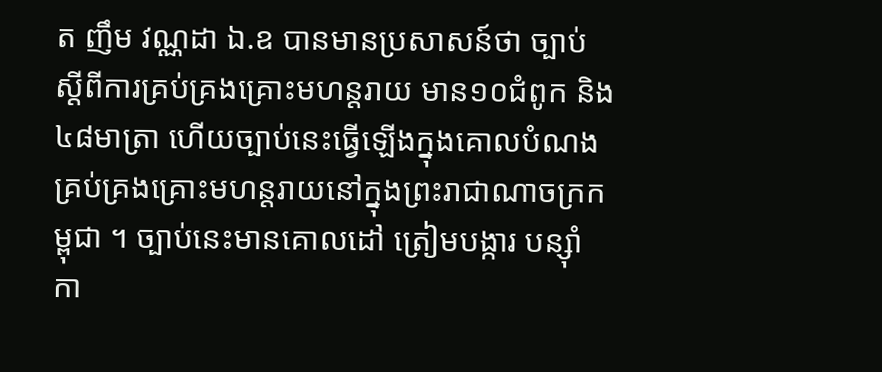ត ញឹម វណ្ណដា ឯ.ឧ បានមានប្រសាសន៍ថា ច្បាប់ ស្ដីពីការគ្រប់គ្រងគ្រោះមហន្តរាយ មាន១០ជំពូក និង៤៨មាត្រា ហើយច្បាប់នេះធ្វើឡើងក្នុងគោលបំណងគ្រប់គ្រងគ្រោះមហន្តរាយនៅក្នុងព្រះរាជាណាចក្រកម្ពុជា ។ ច្បាប់នេះមានគោលដៅ ត្រៀមបង្ការ បន្ស៊ាំ កា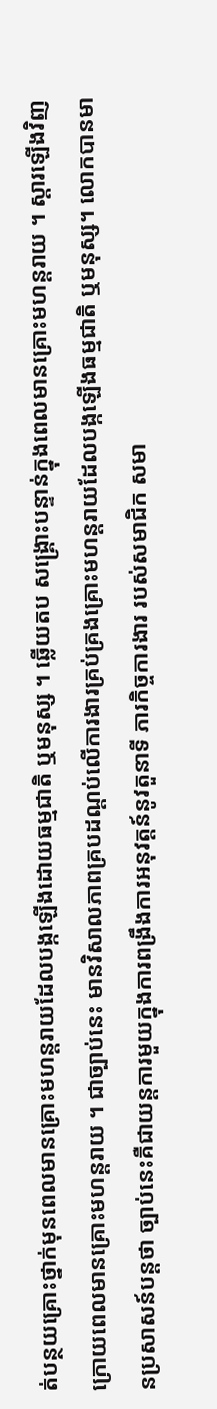ត់បន្ថយគ្រោះថ្នាក់មុនពេលមានគ្រោះមហន្តរាយដែលបង្កឡើងដោយធម្មជាតិ ឬមនុស្ស ។ ឆ្លើយតប សង្គ្រោះបន្ទាន់ក្នុងពេលមានគ្រោះមហន្តរាយ ។ ស្ដារឡើងវិញក្រោយពេលមានគ្រោះមហន្តរាយ ។ ជាច្បាប់នេះ មានវិសាលភាពគ្របដណ្ដប់លើការងារគ្រប់គ្រងគ្រោះមហន្តរាយដែលបង្កឡើងធម្មជាតិ ឬមនុស្ស។ លោកបានមានប្រសាសន៍បន្តថា ច្បាប់នេះគឺជាយន្តការមួយក្នុងការពង្រឹងការអនុវត្តន៍នូវតួនាទី ភារកិច្ចការងារ របស់សមាជិក សមា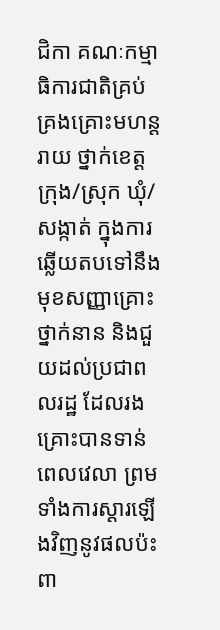ជិកា គណៈកម្មាធិការជាតិគ្រប់គ្រងគ្រោះមហន្តរាយ ថ្នាក់ខេត្ត ក្រុង/ស្រុក ឃុំ/សង្កាត់ ក្នុងការឆ្លើយតបទៅនឹងមុខសញ្ញាគ្រោះថ្នាក់នាន និងជួយដល់ប្រជាពលរដ្ឋ ដែលរងគ្រោះបានទាន់ពេលវេលា ព្រមទាំងការស្ដារឡើងវិញនូវផលប៉ះពា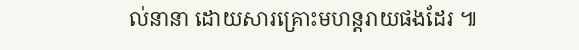ល់នានា ដោយសារគ្រោះមហន្តរាយផងដែរ ៕